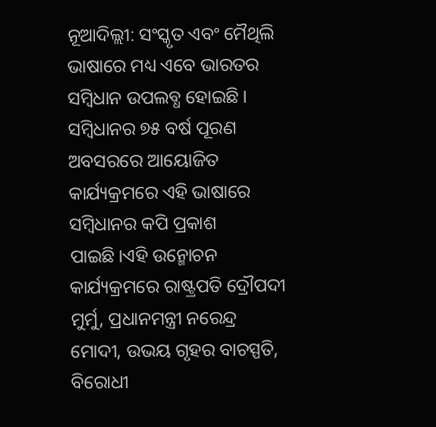ନୂଆଦିଲ୍ଲୀ: ସଂସ୍କୃତ ଏବଂ ମୈଥିଲି ଭାଷାରେ ମଧ୍ୟ ଏବେ ଭାରତର ସମ୍ବିଧାନ ଉପଲବ୍ଧ ହୋଇଛି। ସମ୍ବିଧାନର ୭୫ ବର୍ଷ ପୂରଣ ଅବସରରେ ଆୟୋଜିତ କାର୍ଯ୍ୟକ୍ରମରେ ଏହି ଭାଷାରେ ସମ୍ବିଧାନର କପି ପ୍ରକାଶ ପାଇଛି।ଏହି ଉନ୍ମୋଚନ କାର୍ଯ୍ୟକ୍ରମରେ ରାଷ୍ଟ୍ରପତି ଦ୍ରୌପଦୀ ମୁର୍ମୁ, ପ୍ରଧାନମନ୍ତ୍ରୀ ନରେନ୍ଦ୍ର ମୋଦୀ, ଉଭୟ ଗୃହର ବାଚସ୍ପତି, ବିରୋଧୀ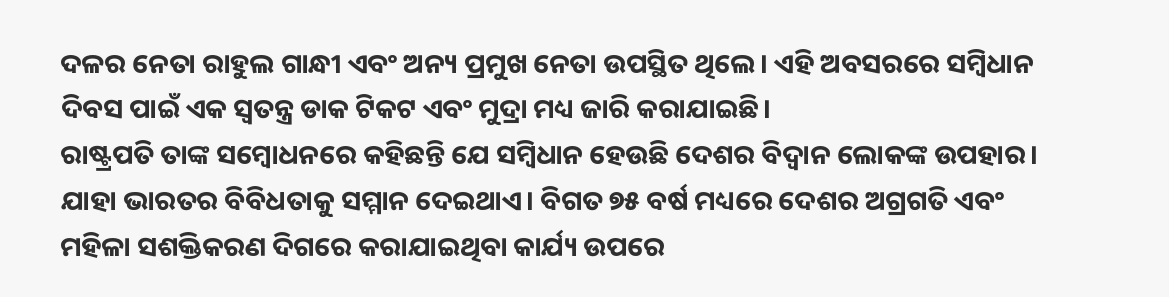ଦଳର ନେତା ରାହୁଲ ଗାନ୍ଧୀ ଏବଂ ଅନ୍ୟ ପ୍ରମୁଖ ନେତା ଉପସ୍ଥିତ ଥିଲେ। ଏହି ଅବସରରେ ସମ୍ବିଧାନ ଦିବସ ପାଇଁ ଏକ ସ୍ୱତନ୍ତ୍ର ଡାକ ଟିକଟ ଏବଂ ମୁଦ୍ରା ମଧ୍ୟ ଜାରି କରାଯାଇଛି।
ରାଷ୍ଟ୍ରପତି ତାଙ୍କ ସମ୍ବୋଧନରେ କହିଛନ୍ତି ଯେ ସମ୍ବିଧାନ ହେଉଛି ଦେଶର ବିଦ୍ବାନ ଲୋକଙ୍କ ଉପହାର। ଯାହା ଭାରତର ବିବିଧତାକୁ ସମ୍ମାନ ଦେଇଥାଏ। ବିଗତ ୭୫ ବର୍ଷ ମଧ୍ୟରେ ଦେଶର ଅଗ୍ରଗତି ଏବଂ ମହିଳା ସଶକ୍ତିକରଣ ଦିଗରେ କରାଯାଇଥିବା କାର୍ଯ୍ୟ ଉପରେ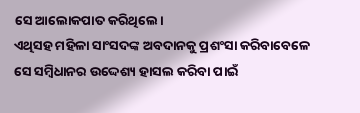ସେ ଆଲୋକପାତ କରିଥିଲେ।
ଏଥିସହ ମହିଳା ସାଂସଦଙ୍କ ଅବଦାନକୁ ପ୍ରଶଂସା କରିବାବେଳେ ସେ ସମ୍ବିଧାନର ଉଦ୍ଦେଶ୍ୟ ହାସଲ କରିବା ପାଇଁ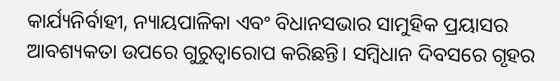କାର୍ଯ୍ୟନିର୍ବାହୀ, ନ୍ୟାୟପାଳିକା ଏବଂ ବିଧାନସଭାର ସାମୁହିକ ପ୍ରୟାସର ଆବଶ୍ୟକତା ଉପରେ ଗୁରୁତ୍ୱାରୋପ କରିଛନ୍ତି। ସମ୍ବିଧାନ ଦିବସରେ ଗୃହର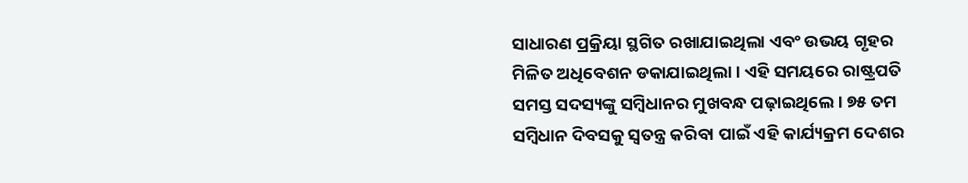ସାଧାରଣ ପ୍ରକ୍ରିୟା ସ୍ଥଗିତ ରଖାଯାଇଥିଲା ଏବଂ ଉଭୟ ଗୃହର ମିଳିତ ଅଧିବେଶନ ଡକାଯାଇଥିଲା। ଏହି ସମୟରେ ରାଷ୍ଟ୍ରପତି ସମସ୍ତ ସଦସ୍ୟଙ୍କୁ ସମ୍ବିଧାନର ମୁଖବନ୍ଧ ପଢ଼ାଇଥିଲେ। ୭୫ ତମ ସମ୍ବିଧାନ ଦିବସକୁ ସ୍ୱତନ୍ତ୍ର କରିବା ପାଇଁ ଏହି କାର୍ଯ୍ୟକ୍ରମ ଦେଶର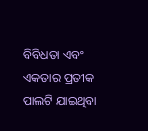ବିବିଧତା ଏବଂ ଏକତାର ପ୍ରତୀକ ପାଲଟି ଯାଇଥିବା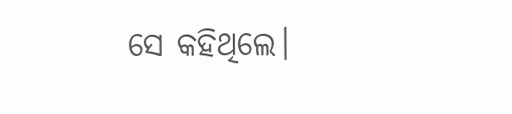ସେ କହିଥିଲେ।